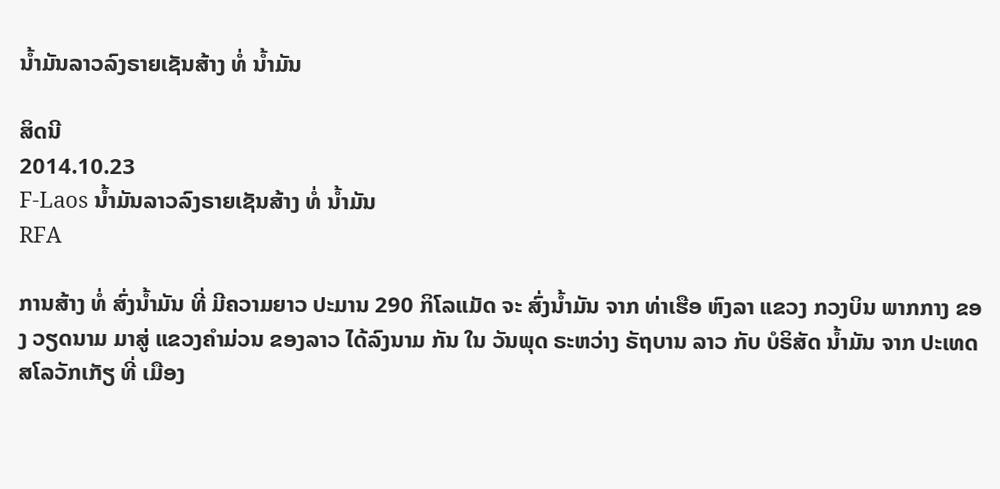ນ້ຳມັນລາວລົງຣາຍເຊັນສ້າງ ທໍ່ ນ້ຳມັນ

ສິດນີ
2014.10.23
F-Laos ນ້ຳມັນລາວລົງຣາຍເຊັນສ້າງ ທໍ່ ນ້ຳມັນ
RFA

ການສ້າງ ທໍ່ ສົ່ງນ້ຳມັນ ທີ່ ມີຄວາມຍາວ ປະມານ 290 ກິໂລແມັດ ຈະ ສົ່ງນ້ຳມັນ ຈາກ ທ່າເຮືອ ຫົງລາ ແຂວງ ກວງບິນ ພາກກາງ ຂອງ ວຽດນາມ ມາສູ່ ແຂວງຄຳມ່ວນ ຂອງລາວ ໄດ້ລົງນາມ ກັນ ໃນ ວັນພຸດ ຣະຫວ່າງ ຣັຖບານ ລາວ ກັບ ບໍຣິສັດ ນ້ຳມັນ ຈາກ ປະເທດ ສໂລວັກເກັຽ ທີ່ ເມືອງ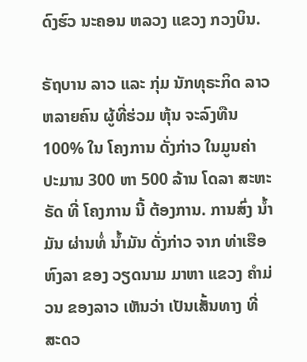ດົງຮົວ ນະຄອນ ຫລວງ ແຂວງ ກວງບິນ.

ຣັຖບານ ລາວ ແລະ ກຸ່ມ ນັກທຸຣະກິດ ລາວ ຫລາຍຄົນ ຜູ້ທີ່ຮ່ວມ ຫຸ້ນ ຈະລົງທືນ 100% ໃນ ໂຄງການ ດັ່ງກ່າວ ໃນມູນຄ່າ ປະມານ 300 ຫາ 500 ລ້ານ ໂດລາ ສະຫະຣັດ ທີ່ ໂຄງການ ນີ້ ຕ້ອງການ. ການສົ່ງ ນ້ຳມັນ ຜ່ານທໍ່ ນ້ຳມັນ ດັ່ງກ່າວ ຈາກ ທ່າເຮືອ ຫົງລາ ຂອງ ວຽດນາມ ມາຫາ ແຂວງ ຄຳມ່ວນ ຂອງລາວ ເຫັນວ່າ ເປັນເສັ້ນທາງ ທີ່ ສະດວ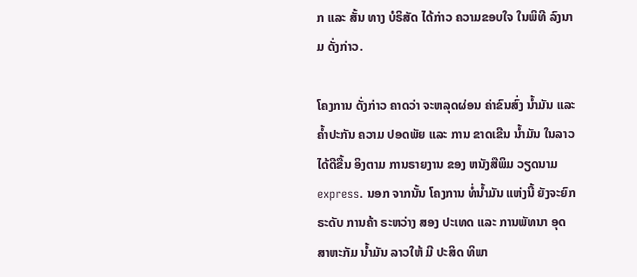ກ ແລະ ສັ້ນ ທາງ ບໍຣິສັດ ໄດ້ກ່າວ ຄວາມຂອບໃຈ ໃນພິທີ ລົງນາມ ດັ່ງກ່າວ.

ໂຄງການ ດັ່ງກ່າວ ຄາດວ່າ ຈະຫລຸດຜ່ອນ ຄ່າຂົນສົ່ງ ນ້ຳມັນ ແລະ ຄ້ຳປະກັນ ຄວາມ ປອດພັຍ ແລະ ການ ຂາດເຂີນ ນ້ຳມັນ ໃນລາວ ໄດ້ດີຂື້ນ ອິງຕາມ ການຣາຍງານ ຂອງ ຫນັງສືພິມ ວຽດນາມ express. ນອກ ຈາກນັ້ນ ໂຄງການ ທໍ່ນ້ຳມັນ ແຫ່ງນີ້ ຍັງຈະຍົກ ຣະດັບ ການຄ້າ ຣະຫວ່າງ ສອງ ປະເທດ ແລະ ການພັທນາ ອຸດສາຫະກັມ ນ້ຳມັນ ລາວໃຫ້ ມີ ປະສິດ ທິພາ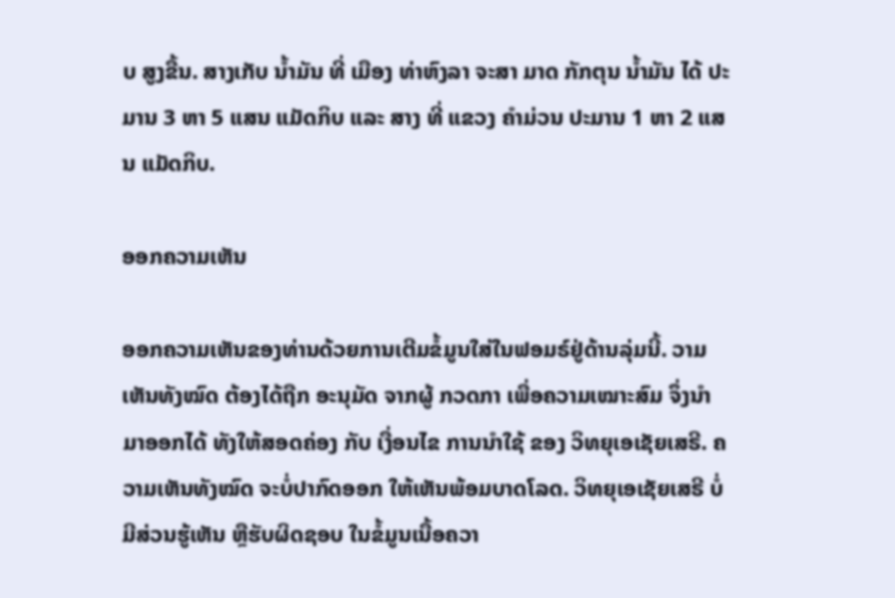ບ ສູງຂື້ນ. ສາງເກັບ ນ້ຳມັນ ທີ່ ເມືອງ ທ່າຫົງລາ ຈະສາ ມາດ ກັກຕຸນ ນ້ຳມັນ ໄດ້ ປະມານ 3 ຫາ 5 ແສນ ແມັດກິບ ແລະ ສາງ ທີ່ ແຂວງ ຄຳມ່ວນ ປະມານ 1 ຫາ 2 ແສນ ແມັດກິບ.

ອອກຄວາມເຫັນ

ອອກຄວາມເຫັນຂອງທ່ານດ້ວຍການເຕີມຂໍ້ມູນໃສ່ໃນຟອມຣ໌ຢູ່ດ້ານລຸ່ມນີ້. ວາມເຫັນທັງໝົດ ຕ້ອງໄດ້ຖືກ ອະນຸມັດ ຈາກຜູ້ ກວດກາ ເພື່ອຄວາມເໝາະສົມ ຈຶ່ງນໍາມາອອກໄດ້ ທັງໃຫ້ສອດຄ່ອງ ກັບ ເງື່ອນໄຂ ການນຳໃຊ້ ຂອງ ວິທຍຸເອເຊັຍເສຣີ. ຄວາມເຫັນທັງໝົດ ຈະບໍ່ປາກົດອອກ ໃຫ້ເຫັນພ້ອມບາດໂລດ. ວິທຍຸເອເຊັຍເສຣີ ບໍ່ມີສ່ວນຮູ້ເຫັນ ຫຼືຮັບຜິດຊອບ ໃນຂໍ້ມູນເນື້ອຄວາ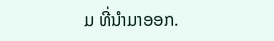ມ ທີ່ນໍາມາອອກ.